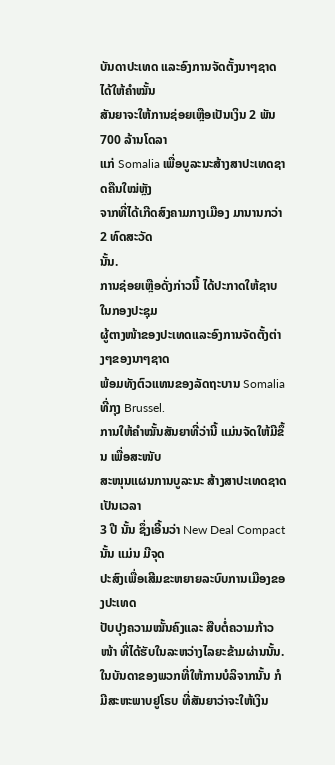ບັນດາປະເທດ ແລະອົງການຈັດຕັ້ງນາໆຊາດ ໄດ້ໃຫ້ຄຳໝັ້ນ
ສັນຍາຈະໃຫ້ການຊ່ອຍເຫຼືອເປັນເງິນ 2 ພັນ 700 ລ້ານໂດລາ
ແກ່ Somalia ເພື່ອບູລະນະສ້າງສາປະເທດຊາດຄືນໃໝ່ຫຼັງ
ຈາກທີ່ໄດ້ເກີດສົງຄາມກາງເມືອງ ມານານກວ່າ 2 ທົດສະວັດ
ນັ້ນ.
ການຊ່ອຍເຫຼືອດັ່ງກ່າວນີ້ ໄດ້ປະກາດໃຫ້ຊາບ ໃນກອງປະຊຸມ
ຜູ້ຕາງໜ້າຂອງປະເທດແລະອົງການຈັດຕັ້ງຕ່າງໆຂອງນາໆຊາດ
ພ້ອມທັງຕົວແທນຂອງລັດຖະບານ Somalia ທີ່ກຸງ Brussel.
ການໃຫ້ຄຳໝັ້ນສັນຍາທີ່ວ່ານີ້ ແມ່ນຈັດໃຫ້ມີຂຶ້ນ ເພື່ອສະໜັບ
ສະໜຸນແຜນການບູລະນະ ສ້າງສາປະເທດຊາດເປັນເວລາ
3 ປີ ນັ້ນ ຊຶ່ງເອີ້ນວ່າ New Deal Compact ນັ້ນ ແມ່ນ ມີຈຸດ
ປະສົງເພື່ອເສີມຂະຫຍາຍລະບົບການເມືອງຂອງປະເທດ
ປັບປຸງຄວາມໝັ້ນຄົງແລະ ສືບຕໍ່ຄວາມກ້າວໜ້າ ທີ່ໄດ້ຮັບໃນລະຫວ່າງໄລຍະຂ້າມຜ່ານນັ້ນ.
ໃນບັນດາຂອງພວກທີ່ໃຫ້ການບໍລິຈາກນັ້ນ ກໍມີສະຫະພາບຢູໂຣບ ທີ່ສັນຍາວ່າຈະໃຫ້ເງິນ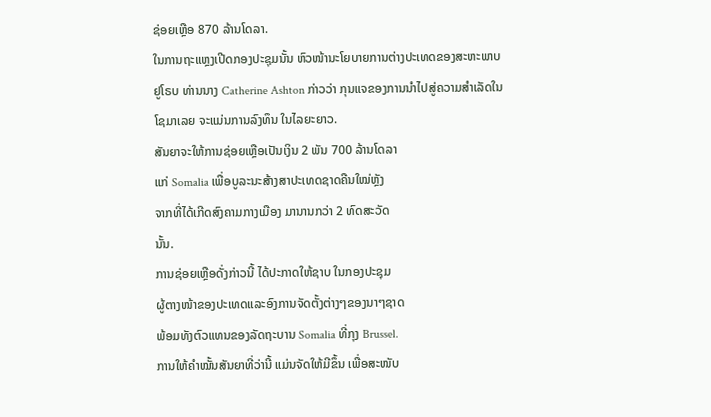ຊ່ອຍເຫຼືອ 870 ລ້ານໂດລາ.
ໃນການຖະແຫຼງເປີດກອງປະຊຸມນັ້ນ ຫົວໜ້ານະໂຍບາຍການຕ່າງປະເທດຂອງສະຫະພາບ
ຢູໂຣບ ທ່ານນາງ Catherine Ashton ກ່າວວ່າ ກຸນແຈຂອງການນໍາໄປສູ່ຄວາມສໍາເລັດໃນ
ໂຊມາເລຍ ຈະແມ່ນການລົງທຶນ ໃນໄລຍະຍາວ.
ສັນຍາຈະໃຫ້ການຊ່ອຍເຫຼືອເປັນເງິນ 2 ພັນ 700 ລ້ານໂດລາ
ແກ່ Somalia ເພື່ອບູລະນະສ້າງສາປະເທດຊາດຄືນໃໝ່ຫຼັງ
ຈາກທີ່ໄດ້ເກີດສົງຄາມກາງເມືອງ ມານານກວ່າ 2 ທົດສະວັດ
ນັ້ນ.
ການຊ່ອຍເຫຼືອດັ່ງກ່າວນີ້ ໄດ້ປະກາດໃຫ້ຊາບ ໃນກອງປະຊຸມ
ຜູ້ຕາງໜ້າຂອງປະເທດແລະອົງການຈັດຕັ້ງຕ່າງໆຂອງນາໆຊາດ
ພ້ອມທັງຕົວແທນຂອງລັດຖະບານ Somalia ທີ່ກຸງ Brussel.
ການໃຫ້ຄຳໝັ້ນສັນຍາທີ່ວ່ານີ້ ແມ່ນຈັດໃຫ້ມີຂຶ້ນ ເພື່ອສະໜັບ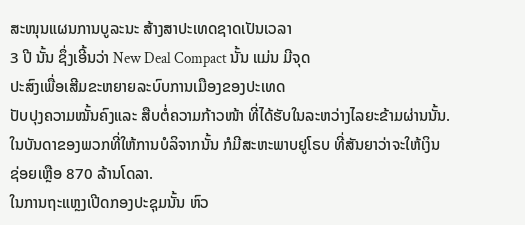ສະໜຸນແຜນການບູລະນະ ສ້າງສາປະເທດຊາດເປັນເວລາ
3 ປີ ນັ້ນ ຊຶ່ງເອີ້ນວ່າ New Deal Compact ນັ້ນ ແມ່ນ ມີຈຸດ
ປະສົງເພື່ອເສີມຂະຫຍາຍລະບົບການເມືອງຂອງປະເທດ
ປັບປຸງຄວາມໝັ້ນຄົງແລະ ສືບຕໍ່ຄວາມກ້າວໜ້າ ທີ່ໄດ້ຮັບໃນລະຫວ່າງໄລຍະຂ້າມຜ່ານນັ້ນ.
ໃນບັນດາຂອງພວກທີ່ໃຫ້ການບໍລິຈາກນັ້ນ ກໍມີສະຫະພາບຢູໂຣບ ທີ່ສັນຍາວ່າຈະໃຫ້ເງິນ
ຊ່ອຍເຫຼືອ 870 ລ້ານໂດລາ.
ໃນການຖະແຫຼງເປີດກອງປະຊຸມນັ້ນ ຫົວ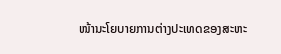ໜ້ານະໂຍບາຍການຕ່າງປະເທດຂອງສະຫະ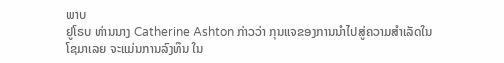ພາບ
ຢູໂຣບ ທ່ານນາງ Catherine Ashton ກ່າວວ່າ ກຸນແຈຂອງການນໍາໄປສູ່ຄວາມສໍາເລັດໃນ
ໂຊມາເລຍ ຈະແມ່ນການລົງທຶນ ໃນ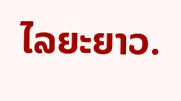ໄລຍະຍາວ.